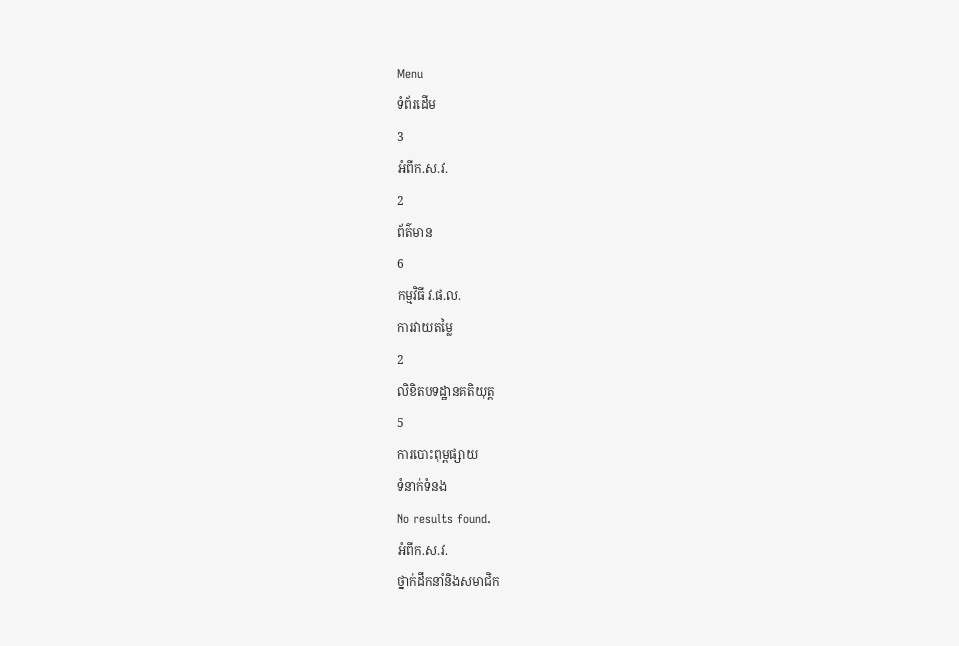Menu
ទំព័រដើម
3
អំពីក.ស.វ.
2
ព័ត៌មាន
6
កម្មវិធី វ.ផ.ល.
ការវាយតម្លៃ
2
លិខិតបទដ្ឋានគតិយុត្ត
5
ការបោះពុម្ពផ្សាយ
ទំនាក់ទំនង
No results found.
អំពីក.ស.វ.
ថ្នាក់ដឹកនាំនិងសមាជិក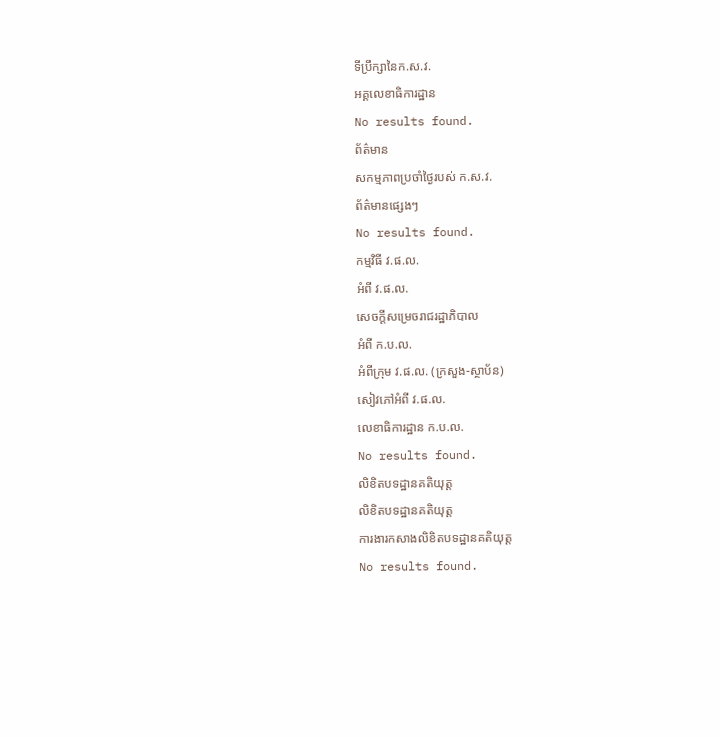ទីប្រឹក្សានៃក.ស.វ.
អគ្គលេខាធិការដ្ឋាន
No results found.
ព័ត៌មាន
សកម្មភាពប្រចាំថ្ងៃរបស់ ក.ស.វ.
ព័ត៌មានផ្សេងៗ
No results found.
កម្មវិធី វ.ផ.ល.
អំពី វ.ផ.ល.
សេចក្ដីសម្រេចរាជរដ្ឋាភិបាល
អំពី ក.ប.ល.
អំពីក្រុម វ.ផ.ល. (ក្រសួង-ស្ថាប័ន)
សៀវភៅអំពី វ.ផ.ល.
លេខាធិការដ្ឋាន ក.ប.ល.
No results found.
លិខិតបទដ្ឋានគតិយុត្ត
លិខិតបទដ្ឋានគតិយុត្ត
ការងារកសាងលិខិតបទដ្ឋានគតិយុត្ត
No results found.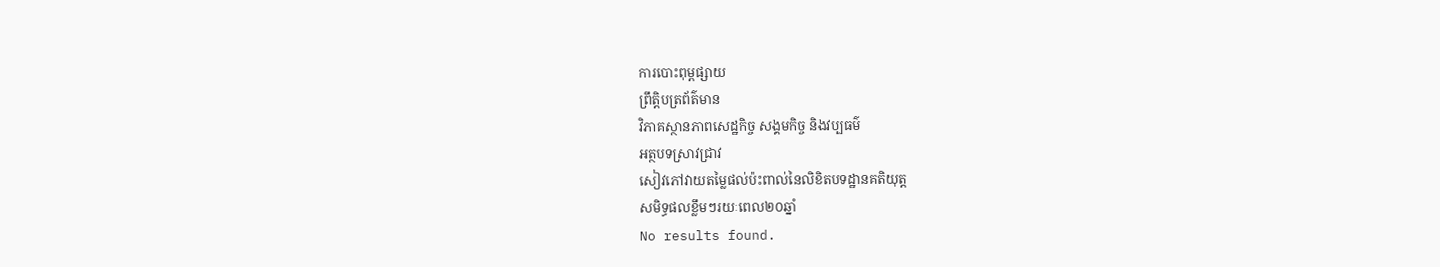ការបោះពុម្ពផ្សាយ
ព្រឹត្តិបត្រព័ត៌មាន
វិភាគស្ថានភាពសេដ្ឋកិច្ច សង្គមកិច្ច និងវប្បធម៌
អត្ថបទស្រាវជ្រាវ
សៀវភៅវាយតម្លៃផល់ប៉ះពាល់នៃលិខិតបទដ្ឋានគតិយុត្ត
សមិទ្ធផលខ្លឹមៗរយៈពេល២០ឆ្នាំ
No results found.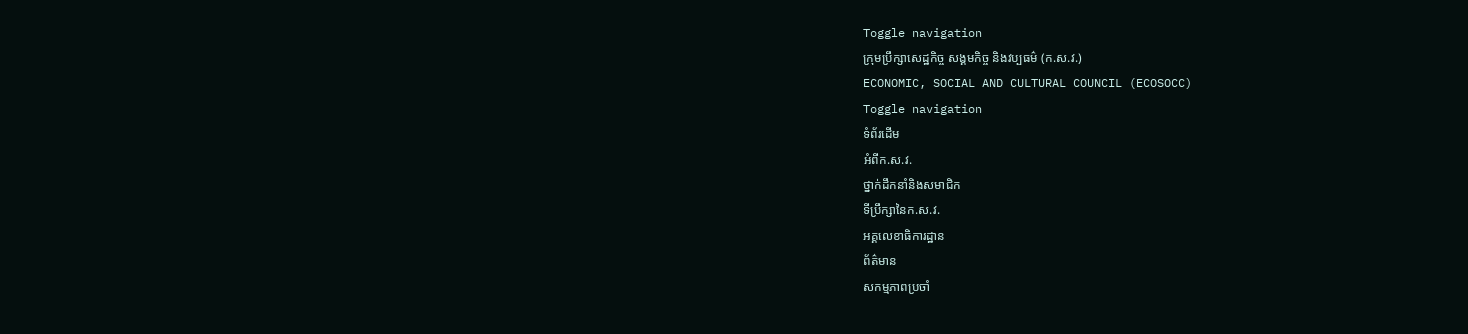Toggle navigation
ក្រុមប្រឹក្សាសេដ្ឋកិច្ច សង្គមកិច្ច និងវប្បធម៌ (ក.ស.វ.)
ECONOMIC, SOCIAL AND CULTURAL COUNCIL (ECOSOCC)
Toggle navigation
ទំព័រដើម
អំពីក.ស.វ.
ថ្នាក់ដឹកនាំនិងសមាជិក
ទីប្រឹក្សានៃក.ស.វ.
អគ្គលេខាធិការដ្ឋាន
ព័ត៌មាន
សកម្មភាពប្រចាំ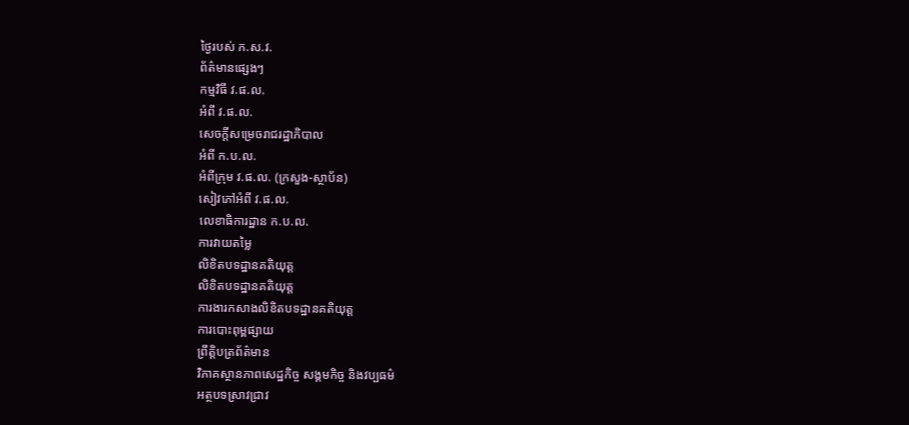ថ្ងៃរបស់ ក.ស.វ.
ព័ត៌មានផ្សេងៗ
កម្មវិធី វ.ផ.ល.
អំពី វ.ផ.ល.
សេចក្ដីសម្រេចរាជរដ្ឋាភិបាល
អំពី ក.ប.ល.
អំពីក្រុម វ.ផ.ល. (ក្រសួង-ស្ថាប័ន)
សៀវភៅអំពី វ.ផ.ល.
លេខាធិការដ្ឋាន ក.ប.ល.
ការវាយតម្លៃ
លិខិតបទដ្ឋានគតិយុត្ត
លិខិតបទដ្ឋានគតិយុត្ត
ការងារកសាងលិខិតបទដ្ឋានគតិយុត្ត
ការបោះពុម្ពផ្សាយ
ព្រឹត្តិបត្រព័ត៌មាន
វិភាគស្ថានភាពសេដ្ឋកិច្ច សង្គមកិច្ច និងវប្បធម៌
អត្ថបទស្រាវជ្រាវ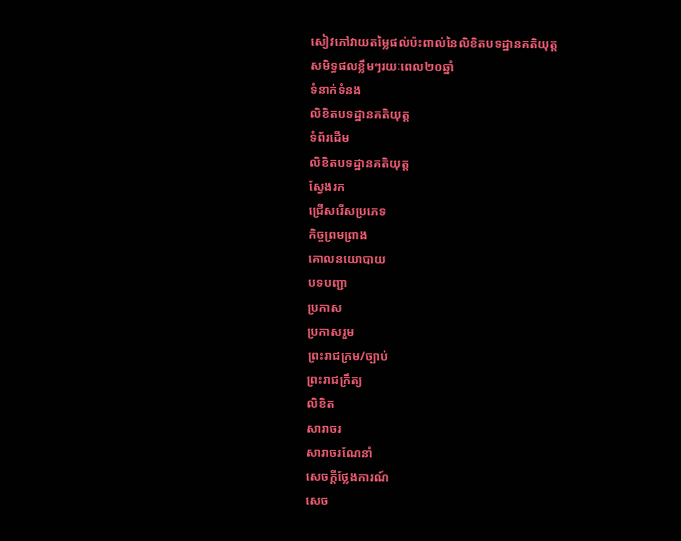សៀវភៅវាយតម្លៃផល់ប៉ះពាល់នៃលិខិតបទដ្ឋានគតិយុត្ត
សមិទ្ធផលខ្លឹមៗរយៈពេល២០ឆ្នាំ
ទំនាក់ទំនង
លិខិតបទដ្ឋានគតិយុត្ត
ទំព័រដើម
លិខិតបទដ្ឋានគតិយុត្ត
ស្វែងរក
ជ្រើសរើសប្រភេទ
កិច្ចព្រមព្រាង
គោលនយោបាយ
បទបញ្ជា
ប្រកាស
ប្រកាសរួម
ព្រះរាជក្រម/ច្បាប់
ព្រះរាជក្រឹត្យ
លិខិត
សារាចរ
សារាចរណែនាំ
សេចក្ដីថ្លែងការណ៍
សេច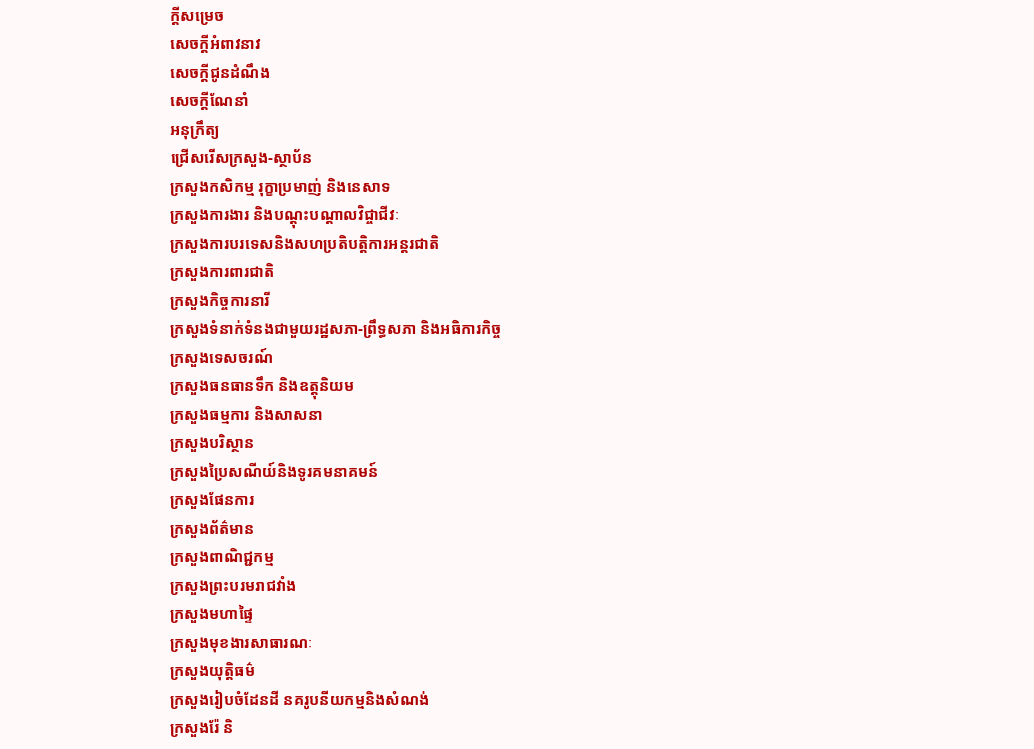ក្ដីសម្រេច
សេចក្ដីអំពាវនាវ
សេចក្តីជូនដំណឹង
សេចក្តីណែនាំ
អនុក្រឹត្យ
ជ្រើសរើសក្រសួង-ស្ថាប័ន
ក្រសួងកសិកម្ម រុក្ខាប្រមាញ់ និងនេសាទ
ក្រសួងការងារ និងបណ្តុះបណ្តាលវិជ្ចាជីវៈ
ក្រសួងការបរទេសនិងសហប្រតិបត្តិការអន្តរជាតិ
ក្រសួងការពារជាតិ
ក្រសួងកិច្ចការនារី
ក្រសួងទំនាក់ទំនងជាមួយរដ្ឋសភា-ព្រឹទ្ធសភា និងអធិការកិច្ច
ក្រសួងទេសចរណ៍
ក្រសួងធនធានទឹក និងឧត្តុនិយម
ក្រសួងធម្មការ និងសាសនា
ក្រសួងបរិស្ថាន
ក្រសួងប្រៃសណីយ៍និងទូរគមនាគមន៍
ក្រសួងផែនការ
ក្រសួងព័ត៌មាន
ក្រសួងពាណិជ្ជកម្ម
ក្រសួងព្រះបរមរាជវាំង
ក្រសួងមហាផ្ទៃ
ក្រសួងមុខងារសាធារណៈ
ក្រសួងយុត្តិធម៌
ក្រសួងរៀបចំដែនដី នគរូបនីយកម្មនិងសំណង់
ក្រសួងរ៉ែ និ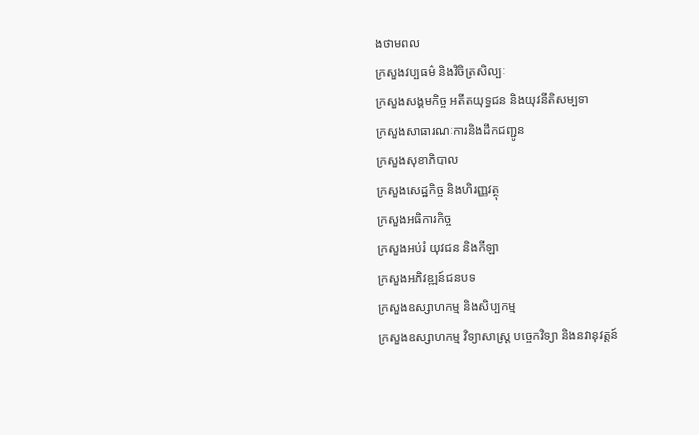ងថាមពល
ក្រសួងវប្បធម៌ និងវិចិត្រសិល្បៈ
ក្រសួងសង្គមកិច្ច អតីតយុទ្ធជន និងយុវនីតិសម្បទា
ក្រសួងសាធារណៈការនិងដឹកជញ្ជូន
ក្រសួងសុខាភិបាល
ក្រសួងសេដ្ឋកិច្ច និងហិរញ្ញវត្ថុ
ក្រសួងអធិការកិច្ច
ក្រសួងអប់រំ យុវជន និងកីឡា
ក្រសួងអភិវឌ្ឍន៍ជនបទ
ក្រសួងឧស្សាហកម្ម និងសិប្បកម្ម
ក្រសួងឧស្សាហកម្ម វិទ្យាសាស្រ្ត បច្ចេកវិទ្យា និងនវានុវត្តន៍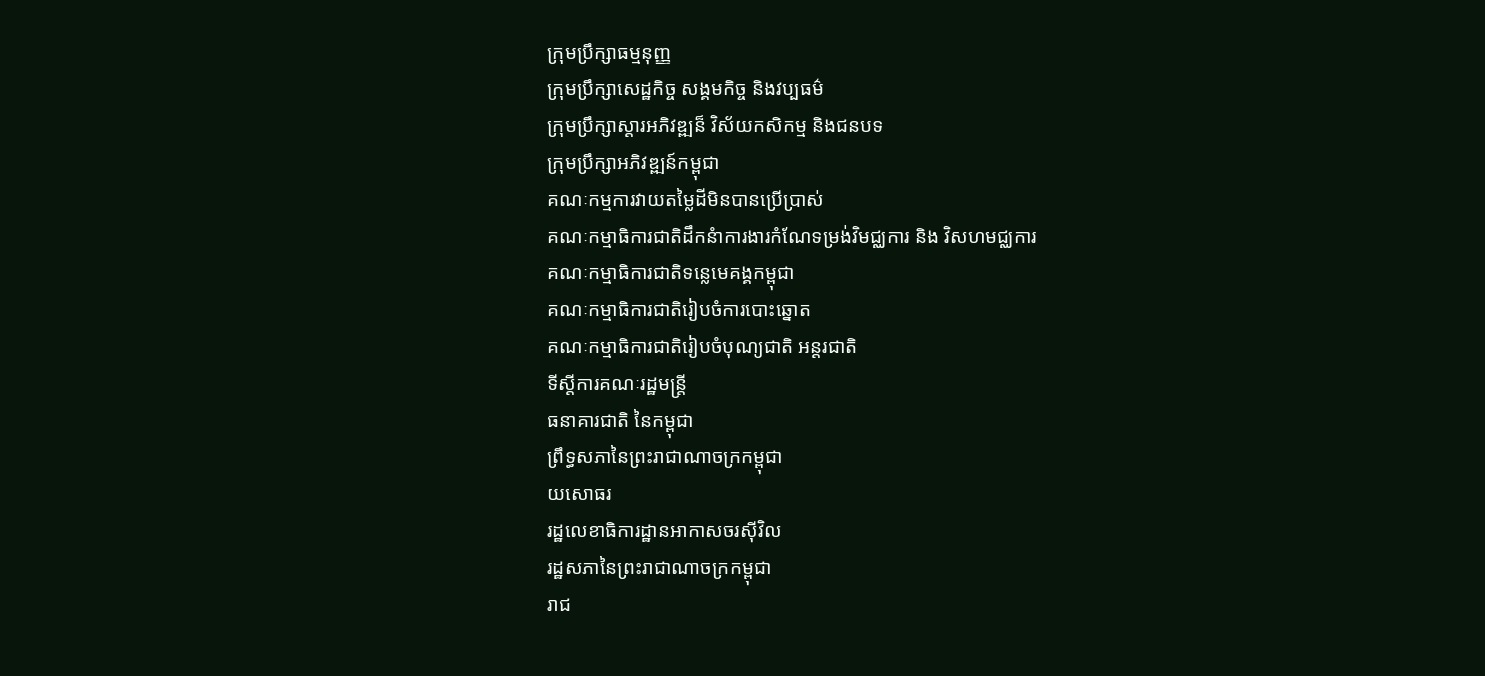ក្រុមប្រឹក្សាធម្មនុញ្ញ
ក្រុមប្រឹក្សាសេដ្ឋកិច្ច សង្គមកិច្ច និងវប្បធម៌
ក្រុមប្រឹក្សាស្ដារអភិវឌ្ឍន៏ វិស័យកសិកម្ម និងជនបទ
ក្រុមប្រឹក្សាអភិវឌ្ឍន៍កម្ពុជា
គណៈកម្មការវាយតម្លៃដីមិនបានប្រើប្រាស់
គណៈកម្មាធិការជាតិដឹកនំាការងារកំណែទម្រង់វិមជ្ឈការ និង វិសហមជ្ឈការ
គណៈកម្មាធិការជាតិទន្លេមេគង្គកម្ពុជា
គណៈកម្មាធិការជាតិរៀបចំការបោះឆ្នោត
គណៈកម្មាធិការជាតិរៀបចំបុណ្យជាតិ អន្ដរជាតិ
ទីស្តីការគណៈរដ្ឋមន្ត្រី
ធនាគារជាតិ នៃកម្ពុជា
ព្រឹទ្ធសភានៃព្រះរាជាណាចក្រកម្ពុជា
យសោធរ
រដ្ឋលេខាធិការដ្ឋានអាកាសចរស៊ីវិល
រដ្ឋសភានៃព្រះរាជាណាចក្រកម្ពុជា
រាជ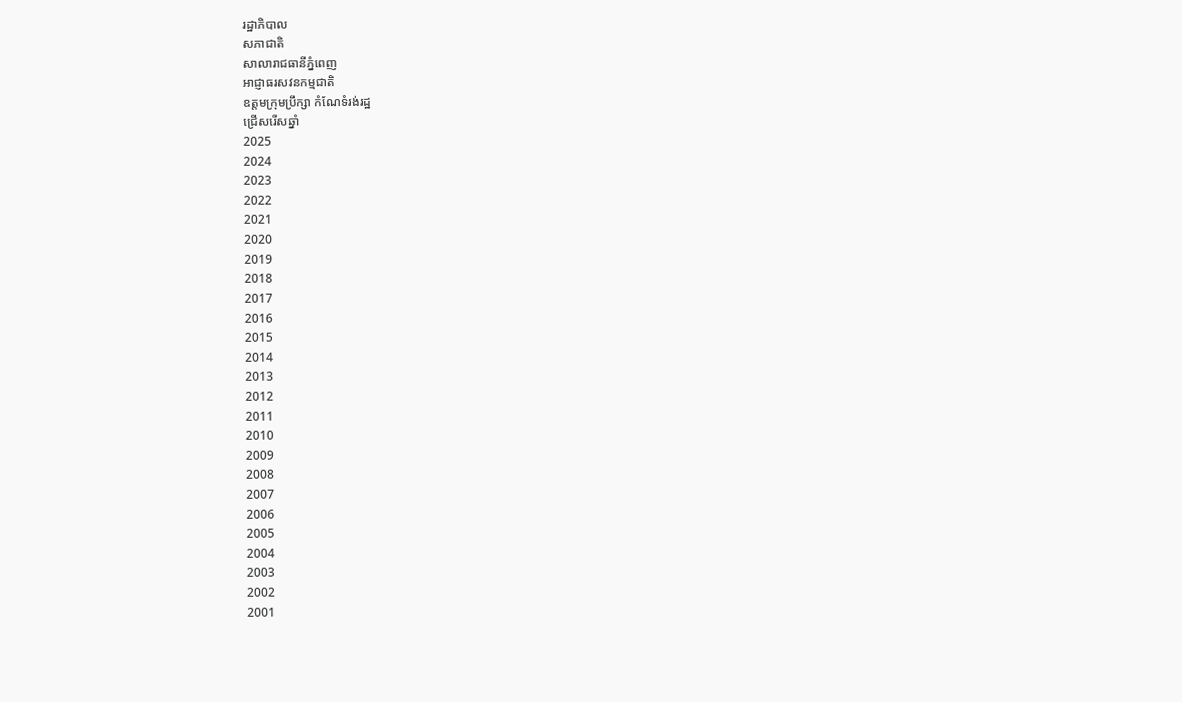រដ្ឋាភិបាល
សភាជាតិ
សាលារាជធានីភ្នំពេញ
អាជ្ញាធរសវនកម្មជាតិ
ឧត្តមក្រុមប្រឹក្សា កំណែទំរង់រដ្ឋ
ជ្រើសរើសឆ្នាំ
2025
2024
2023
2022
2021
2020
2019
2018
2017
2016
2015
2014
2013
2012
2011
2010
2009
2008
2007
2006
2005
2004
2003
2002
2001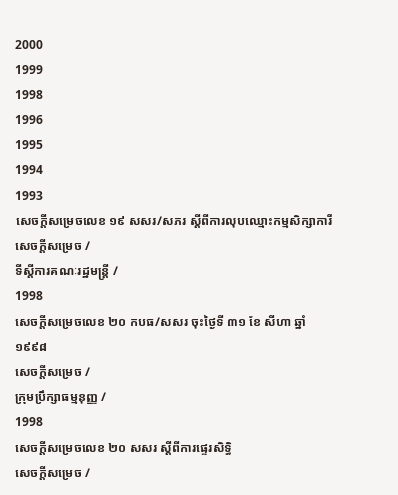2000
1999
1998
1996
1995
1994
1993
សេចក្ដីសម្រេចលេខ ១៩ សសរ/សភរ ស្ដីពីការលុបឈ្មោះកម្មសិក្សាការី
សេចក្ដីសម្រេច /
ទីស្តីការគណៈរដ្ឋមន្ត្រី /
1998
សេចក្ដីសម្រេចលេខ ២០ កបធ/សសរ ចុះថ្ងៃទី ៣១ ខែ សីហា ឆ្នាំ ១៩៩៨
សេចក្ដីសម្រេច /
ក្រុមប្រឹក្សាធម្មនុញ្ញ /
1998
សេចក្ដីសម្រេចលេខ ២០ សសរ ស្ដីពីការផ្ទេរសិទ្ធិ
សេចក្ដីសម្រេច /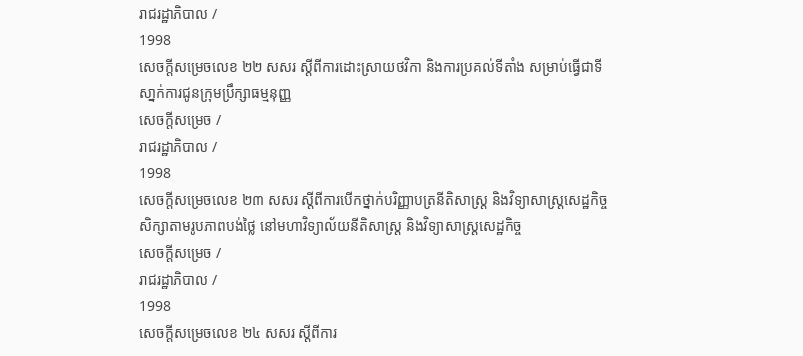រាជរដ្ឋាភិបាល /
1998
សេចក្ដីសម្រេចលេខ ២២ សសរ ស្ដីពីការដោះស្រាយថវិកា និងការប្រគល់ទីតាំង សម្រាប់ធ្វើជាទីសា្នក់ការជូនក្រុមប្រឹក្សាធម្មនុញ្ញ
សេចក្ដីសម្រេច /
រាជរដ្ឋាភិបាល /
1998
សេចក្ដីសម្រេចលេខ ២៣ សសរ ស្ដីពីការបើកថ្នាក់បរិញ្ញាបត្រនីតិសាស្រ្ដ និងវិទ្យាសាស្រ្ដសេដ្ឋកិច្ចសិក្សាតាមរូបភាពបង់ថ្លៃ នៅមហាវិទ្យាល័យនីតិសាស្រ្ដ និងវិទ្យាសាស្រ្ដសេដ្ឋកិច្ច
សេចក្ដីសម្រេច /
រាជរដ្ឋាភិបាល /
1998
សេចក្ដីសម្រេចលេខ ២៤ សសរ ស្ដីពីការ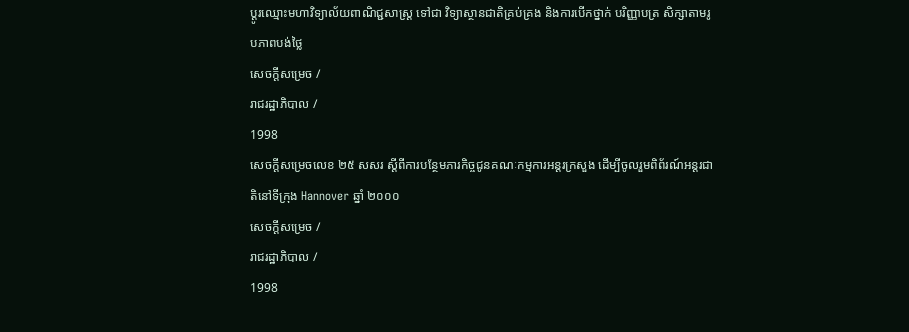ប្ដូរឈ្មោះមហាវិទ្យាល័យពាណិជ្ជសាស្រ្ដ ទៅជា វិទ្យាស្ថានជាតិគ្រប់គ្រង និងការបើកថ្នាក់ បរិញ្ញាបត្រ សិក្សាតាមរូបភាពបង់ថ្លៃ
សេចក្ដីសម្រេច /
រាជរដ្ឋាភិបាល /
1998
សេចក្ដីសម្រេចលេខ ២៥ សសរ ស្ដីពីការបន្ថែមភារកិច្ចជូនគណៈកម្មការអន្ដរក្រសួង ដើម្បីចូលរួមពិព័រណ៍អន្ដរជាតិនៅទីក្រុង Hannover ឆ្នាំ ២០០០
សេចក្ដីសម្រេច /
រាជរដ្ឋាភិបាល /
1998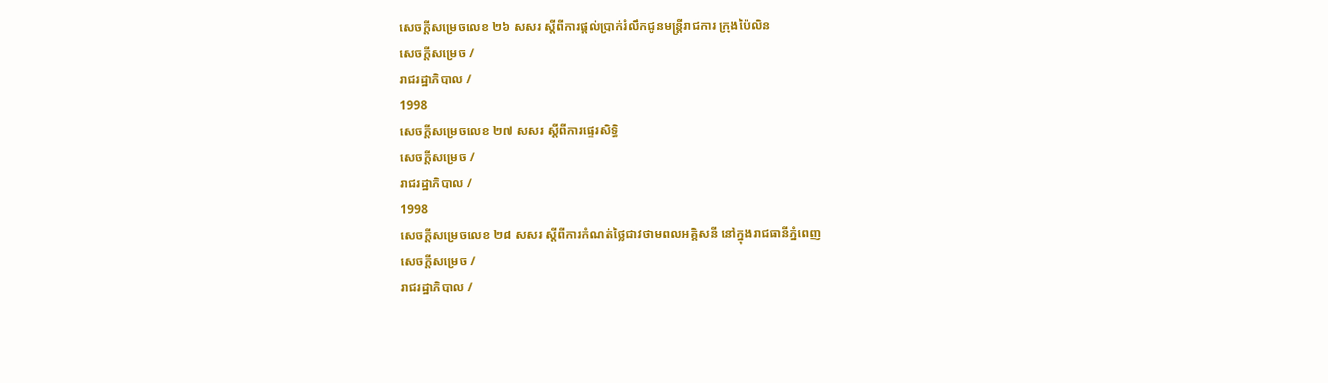សេចក្ដីសម្រេចលេខ ២៦ សសរ ស្ដីពីការផ្ដល់ប្រាក់រំលឹកជូនមន្រ្ដីរាជការ ក្រុងប៉ៃលិន
សេចក្ដីសម្រេច /
រាជរដ្ឋាភិបាល /
1998
សេចក្ដីសម្រេចលេខ ២៧ សសរ ស្ដីពីការផ្ទេរសិទ្ធិ
សេចក្ដីសម្រេច /
រាជរដ្ឋាភិបាល /
1998
សេចក្ដីសម្រេចលេខ ២៨ សសរ ស្ដីពីការកំណត់ថ្លៃជាវថាមពលអគ្គិសនី នៅក្នុងរាជធានីភ្នំពេញ
សេចក្ដីសម្រេច /
រាជរដ្ឋាភិបាល /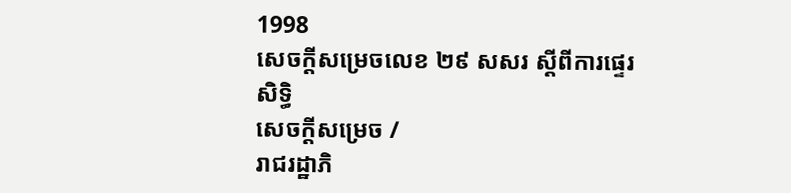1998
សេចក្ដីសម្រេចលេខ ២៩ សសរ ស្ដីពីការផ្ទេរសិទ្ធិ
សេចក្ដីសម្រេច /
រាជរដ្ឋាភិ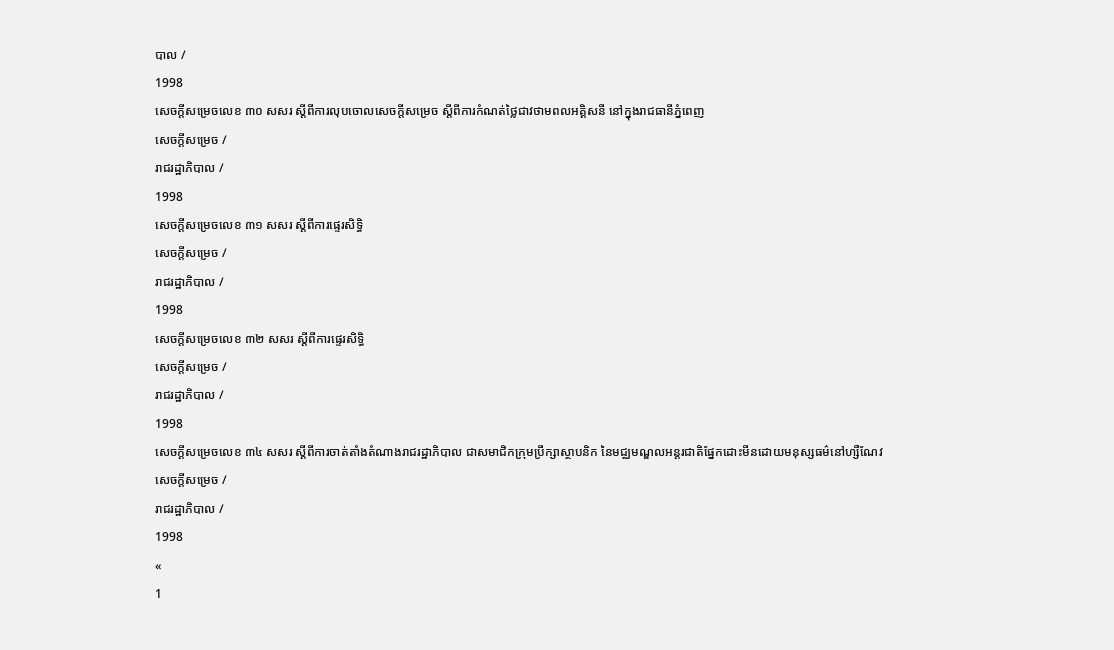បាល /
1998
សេចក្ដីសម្រេចលេខ ៣០ សសរ ស្ដីពីការលុបចោលសេចក្ដីសម្រេច ស្ដីពីការកំណត់ថ្លៃជាវថាមពលអគ្គិសនី នៅក្នុងរាជធានីភ្នំពេញ
សេចក្ដីសម្រេច /
រាជរដ្ឋាភិបាល /
1998
សេចក្ដីសម្រេចលេខ ៣១ សសរ ស្ដីពីការផ្ទេរសិទ្ធិ
សេចក្ដីសម្រេច /
រាជរដ្ឋាភិបាល /
1998
សេចក្ដីសម្រេចលេខ ៣២ សសរ ស្ដីពីការផ្ទេរសិទ្ធិ
សេចក្ដីសម្រេច /
រាជរដ្ឋាភិបាល /
1998
សេចក្ដីសម្រេចលេខ ៣៤ សសរ ស្ដីពីការចាត់តាំងតំណាងរាជរដ្ឋាភិបាល ជាសមាជិកក្រុមប្រឹក្សាស្ថាបនិក នៃមជ្ឈមណ្ឌលអន្ដរជាតិផ្នែកដោះមីនដោយមនុស្សធម៌នៅហ្សឺណែវ
សេចក្ដីសម្រេច /
រាជរដ្ឋាភិបាល /
1998
«
1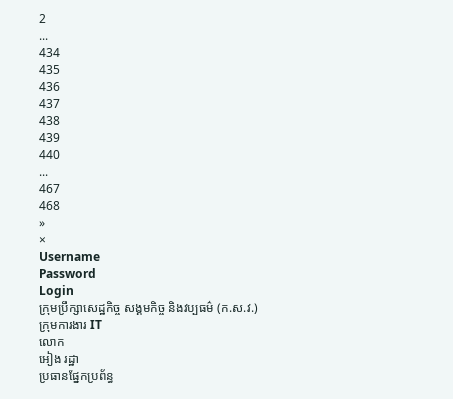2
...
434
435
436
437
438
439
440
...
467
468
»
×
Username
Password
Login
ក្រុមប្រឹក្សាសេដ្ឋកិច្ច សង្គមកិច្ច និងវប្បធម៌ (ក.ស.វ.)
ក្រុមការងារ IT
លោក
អៀង រដ្ឋា
ប្រធានផ្នែកប្រព័ន្ធ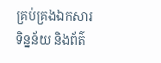គ្រប់គ្រងឯកសារ ទិន្នន័យ និងព័ត៌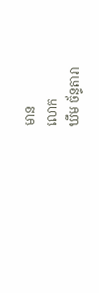មាន
លោក
ឃឹម ច័ន្ទតារា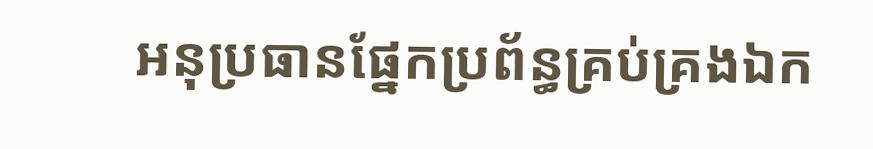អនុប្រធានផ្នែកប្រព័ន្ធគ្រប់គ្រងឯក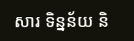សារ ទិន្នន័យ និ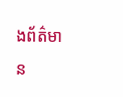ងព័ត៌មាន